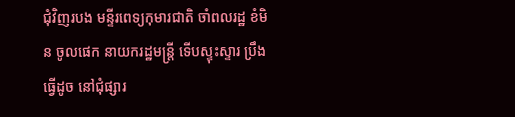ជុំវិញរបង មន្ទីរពេទ្យកុមារជាតិ ចាំពលរដ្ឋ ខំមិន ចូលផេក នាយករដ្ឋមន្ត្រី ទើបស្ទុះស្ទារ ប្រឹងធ្វើដូច នៅជុំផ្សារ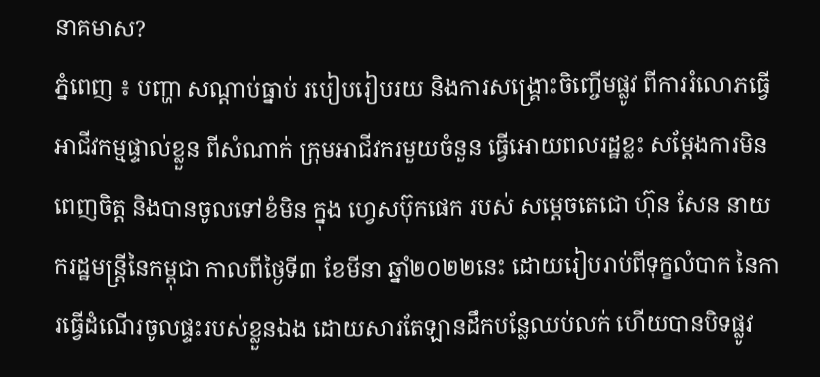នាគមាស?
ភ្នំពេញ ៖ បញ្ហា សណ្តាប់ធ្នាប់ របៀបរៀបរយ និងការសង្គ្រោះចិញ្ចើមផ្លូវ ពីការរំលោភធ្វើអាជីវកម្មផ្ទាល់ខ្លួន ពីសំណាក់ ក្រុមអាជីវករមួយចំនួន ធ្វើអោយពលរដ្ឋខ្លះ សម្តែងការមិនពេញចិត្ត និងបានចូលទៅខំមិន ក្នុង ហ្វេសប៊ុកផេក របស់ សម្តេចតេជោ ហ៊ុន សែន នាយករដ្ឋមន្ត្រីនៃកម្ពុជា កាលពីថ្ងៃទី៣ ខែមីនា ឆ្នាំ២០២២នេះ ដោយរៀបរាប់ពីទុក្ខលំបាក នៃការធ្វើដំណើរចូលផ្ទះរបស់ខ្លួនឯង ដោយសារតែឡានដឹកបន្លែឈប់លក់ ហើយបានបិទផ្លូវ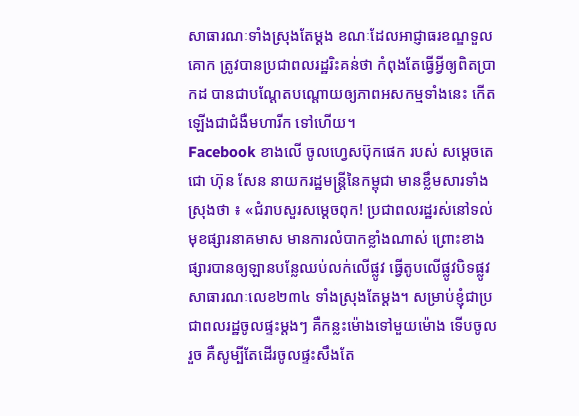សាធារណៈទាំងស្រុងតែម្ដង ខណៈដែលអាជ្ញាធរខណ្ឌទួលគោក ត្រូវបានប្រជាពលរដ្ឋរិះគន់ថា កំពុងតែធ្វើអ្វីឲ្យពិតប្រាកដ បានជាបណ្តែតបណ្តោយឲ្យភាពអសកម្មទាំងនេះ កើតឡើងជាជំងឺមហារីក ទៅហើយ។
Facebook ខាងលើ ចូលហ្វេសប៊ុកផេក របស់ សម្តេចតេជោ ហ៊ុន សែន នាយករដ្ឋមន្ត្រីនៃកម្ពុជា មានខ្លឹមសារទាំងស្រុងថា ៖ «ជំរាបសួរសម្តេចពុក! ប្រជាពលរដ្ឋរស់នៅទល់មុខផ្សារនាគមាស មានការលំបាកខ្លាំងណាស់ ព្រោះខាងផ្សារបានឲ្យឡានបន្លែឈប់លក់លើផ្លូវ ធ្វើតូបលើផ្លូវបិទផ្លូវសាធារណៈលេខ២៣៤ ទាំងស្រុងតែម្តង។ សម្រាប់ខ្ញុំជាប្រជាពលរដ្ឋចូលផ្ទះម្តងៗ គឺកន្លះម៉ោងទៅមួយម៉ោង ទើបចូលរួច គឺសូម្បីតែដើរចូលផ្ទះសឹងតែ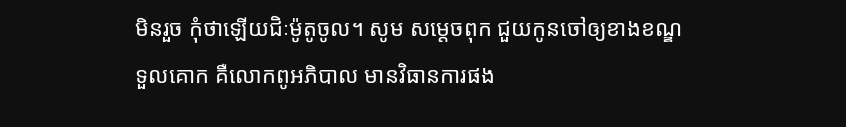មិនរួច កុំថាឡើយជិៈម៉ូតូចូល។ សូម សម្តេចពុក ជួយកូនចៅឲ្យខាងខណ្ឌទួលគោក គឺលោកពូអភិបាល មានវិធានការផង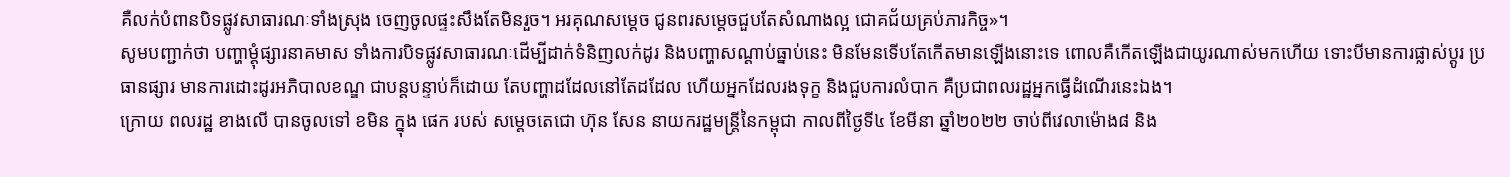គឺលក់បំពានបិទផ្លូវសាធារណៈទាំងស្រុង ចេញចូលផ្ទះសឹងតែមិនរួច។ អរគុណសម្តេច ជូនពរសម្តេចជួបតែសំណាងល្អ ជោគជ័យគ្រប់ភារកិច្ច»។
សូមបញ្ជាក់ថា បញ្ហាម្ដុំផ្សារនាគមាស ទាំងការបិទផ្លូវសាធារណៈដើម្បីដាក់ទំនិញលក់ដូរ និងបញ្ហាសណ្ដាប់ធ្នាប់នេះ មិនមែនទើបតែកើតមានឡើងនោះទេ ពោលគឺកើតឡើងជាយូរណាស់មកហើយ ទោះបីមានការផ្លាស់ប្តូរ ប្រធានផ្សារ មានការដោះដូរអភិបាលខណ្ឌ ជាបន្តបន្ទាប់ក៏ដោយ តែបញ្ហាដដែលនៅតែដដែល ហើយអ្នកដែលរងទុក្ខ និងជួបការលំបាក គឺប្រជាពលរដ្ឋអ្នកធ្វើដំណើរនេះឯង។
ក្រោយ ពលរដ្ឋ ខាងលើ បានចូលទៅ ខមិន ក្នុង ផេក របស់ សម្តេចតេជោ ហ៊ុន សែន នាយករដ្ឋមន្ត្រីនៃកម្ពុជា កាលពីថ្ងៃទី៤ ខែមីនា ឆ្នាំ២០២២ ចាប់ពីវេលាម៉ោង៨ និង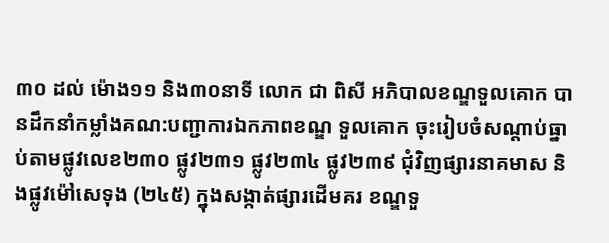៣០ ដល់ ម៉ោង១១ និង៣០នាទី លោក ជា ពិសី អភិបាលខណ្ឌទួលគោក បានដឹកនាំកម្លាំងគណ:បញ្ជាការឯកភាពខណ្ឌ ទួលគោក ចុះរៀបចំសណ្តាប់ធ្នាប់តាមផ្លូវលេខ២៣០ ផ្លូវ២៣១ ផ្លូវ២៣៤ ផ្លូវ២៣៩ ជុំវិញផ្សារនាគមាស និងផ្លូវម៉ៅសេទុង (២៤៥) ក្នុងសង្កាត់ផ្សារដើមគរ ខណ្ឌទួ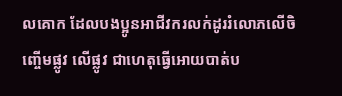លគោក ដែលបងប្អូនអាជីវករលក់ដូររំលោភលើចិញ្ចើមផ្លូវ លើផ្លូវ ជាហេតុធ្វើអោយបាត់ប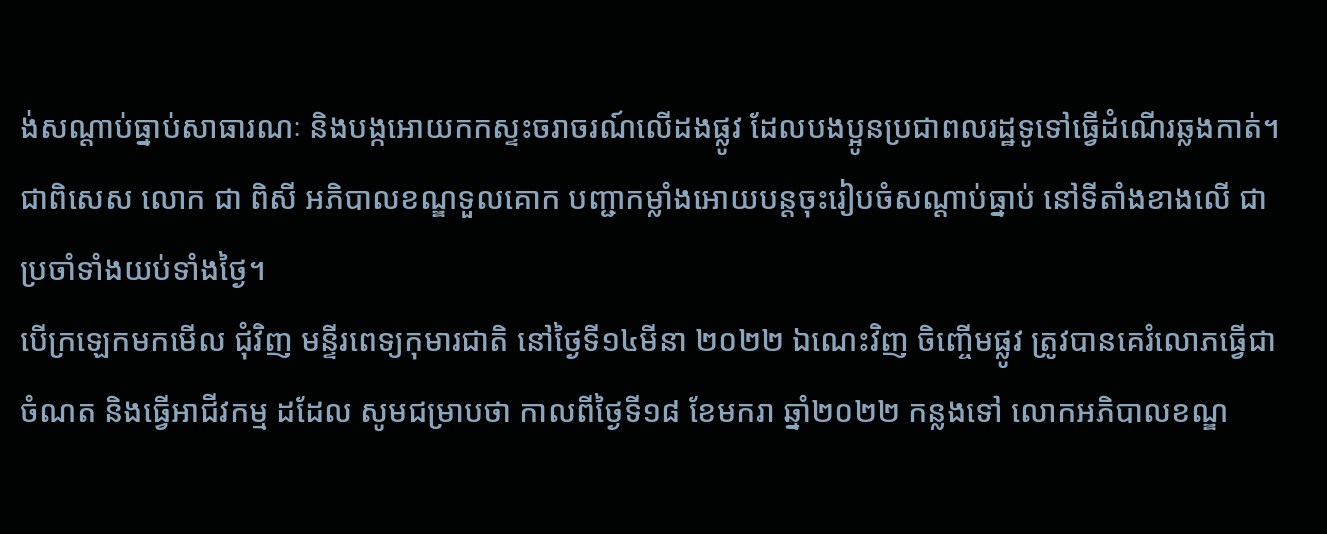ង់សណ្តាប់ធ្នាប់សាធារណៈ និងបង្កអោយកកស្ទះចរាចរណ៍លើដងផ្លូវ ដែលបងប្អូនប្រជាពលរដ្ឋទូទៅធ្វើដំណើរឆ្លងកាត់។ ជាពិសេស លោក ជា ពិសី អភិបាលខណ្ឌទួលគោក បញ្ជាកម្លាំងអោយបន្តចុះរៀបចំសណ្តាប់ធ្នាប់ នៅទីតាំងខាងលើ ជាប្រចាំទាំងយប់ទាំងថ្ងៃ។
បើក្រឡេកមកមើល ជុំវិញ មន្ទីរពេទ្យកុមារជាតិ នៅថ្ងៃទី១៤មីនា ២០២២ ឯណេះវិញ ចិញ្ចើមផ្លូវ ត្រូវបានគេរំលោភធ្វើជាចំណត និងធ្វើអាជីវកម្ម ដដែល សូមជម្រាបថា កាលពីថ្ងៃទី១៨ ខែមករា ឆ្នាំ២០២២ កន្លងទៅ លោកអភិបាលខណ្ឌ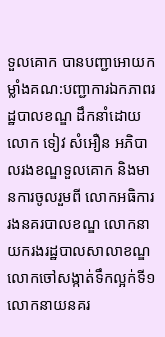ទួលគោក បានបញ្ជាអោយកម្លាំងគណ:បញ្ជាការឯកភាពរដ្ឋបាលខណ្ឌ ដឹកនាំដោយ លោក ទៀវ សំអឿន អភិបាលរងខណ្ឌទួលគោក និងមានការចូលរួមពី លោកអធិការរងនគរបាលខណ្ឌ លោកនាយករងរដ្ឋបាលសាលាខណ្ឌ លោកចៅសង្កាត់ទឹកល្អក់ទី១ លោកនាយនគរ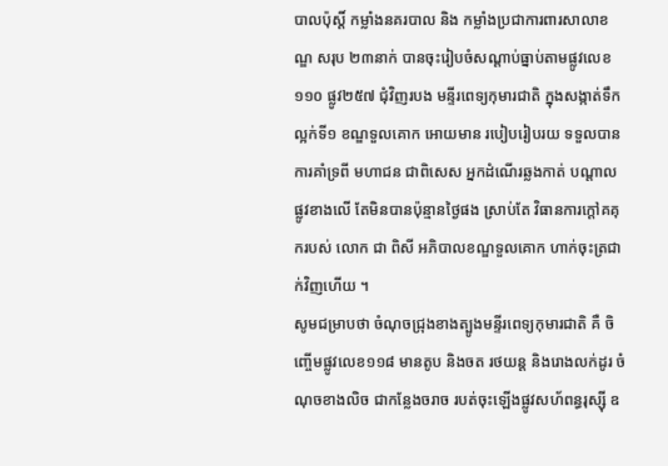បាលប៉ុស្តិ៍ កម្លាំងនគរបាល និង កម្លាំងប្រជាការពារសាលាខណ្ឌ សរុប ២៣នាក់ បានចុះរៀបចំសណ្តាប់ធ្នាប់តាមផ្លូវលេខ១១០ ផ្លូវ២៥៧ ជុំវិញរបង មន្ទីរពេទ្យកុមារជាតិ ក្នុងសង្កាត់ទឹកល្អក់ទី១ ខណ្ឌទួលគោក អោយមាន របៀបរៀបរយ ទទួលបានការគាំទ្រពី មហាជន ជាពិសេស អ្នកដំណើរឆ្លងកាត់ បណ្តាលផ្លូវខាងលើ តែមិនបានប៉ុន្មានថ្ងៃផង ស្រាប់តែ វិធានការក្តៅគគុករបស់ លោក ជា ពិសី អភិបាលខណ្ឌទួលគោក ហាក់ចុះត្រជាក់វិញហើយ ។
សូមជម្រាបថា ចំណុចជ្រុងខាងត្បូងមន្ទីរពេទ្យកុមារជាតិ គឺ ចិញ្ចើមផ្លូវលេខ១១៨ មានតូប និងចត រថយន្ត និងរោងលក់ដូរ ចំណុចខាងលិច ជាកន្លែងចរាច របត់ចុះឡើងផ្លូវសហ័ពន្ធរុស្ស៊ី ឧ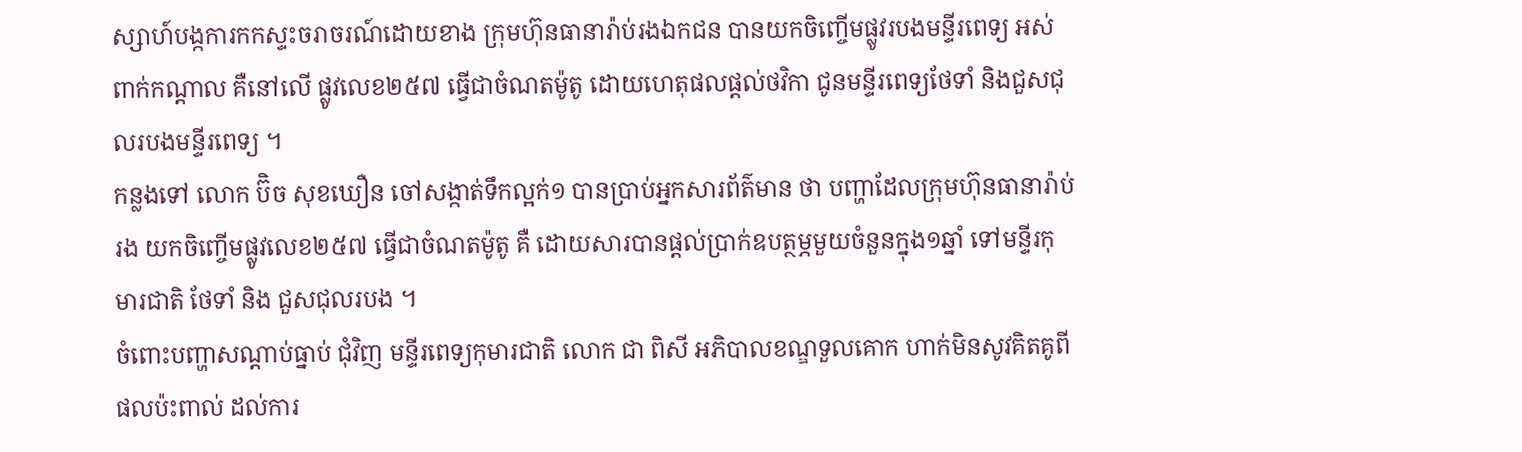ស្សាហ៍បង្កការកកស្ទះចរាចរណ៍ដោយខាង ក្រុមហ៊ុនធានារ៉ាប់រងឯកជន បានយកចិញ្ចើមផ្លូវរបងមន្ទីរពេទ្យ អស់ពាក់កណ្តាល គឺនៅលើ ផ្លូវលេខ២៥៧ ធ្វើជាចំណតម៉ូតូ ដោយហេតុផលផ្តល់ថវិកា ជូនមន្ទីរពេទ្យថែទាំ និងជួសជុលរបងមន្ទីរពេទ្យ ។
កន្លងទៅ លោក ប៊ិច សុខឃឿន ចៅសង្កាត់ទឹកល្អក់១ បានប្រាប់អ្នកសារព័ត៌មាន ថា បញ្ហាដែលក្រុមហ៊ុនធានារ៉ាប់រង យកចិញ្ចើមផ្លូវលេខ២៥៧ ធ្វើជាចំណតម៉ូតូ គឺ ដោយសារបានផ្តល់ប្រាក់ឧបត្ថម្ភមួយចំនួនក្នុង១ឆ្នាំ ទៅមន្ទីរកុមារជាតិ ថែទាំ និង ជួសជុលរបង ។
ចំពោះបញ្ហាសណ្តាប់ធ្នាប់ ជុំវិញ មន្ទីរពេទ្យកុមារជាតិ លោក ជា ពិសី អភិបាលខណ្ឌទួលគោក ហាក់មិនសូវគិតគូពីផលប៉ះពាល់ ដល់ការ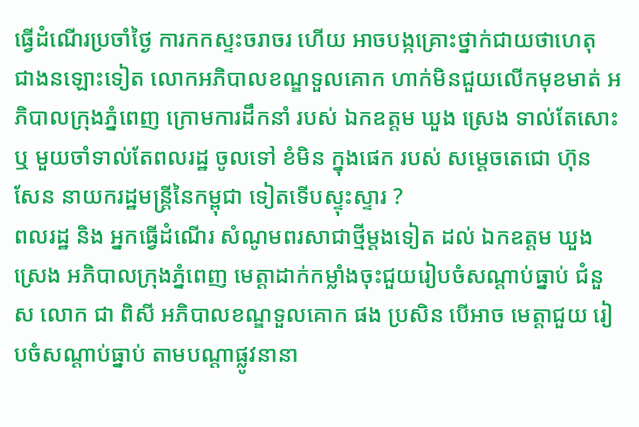ធ្វើដំណើរប្រចាំថ្ងៃ ការកកស្ទះចរាចរ ហើយ អាចបង្កគ្រោះថ្នាក់ជាយថាហេតុ ជាងនឡោះទៀត លោកអភិបាលខណ្ឌទួលគោក ហាក់មិនជួយលើកមុខមាត់ អភិបាលក្រុងភ្នំពេញ ក្រោមការដឹកនាំ របស់ ឯកឧត្តម ឃួង ស្រេង ទាល់តែសោះ ឬ មួយចាំទាល់តែពលរដ្ឋ ចូលទៅ ខំមិន ក្នុងផេក របស់ សម្តេចតេជោ ហ៊ុន សែន នាយករដ្ឋមន្ត្រីនៃកម្ពុជា ទៀតទើបស្ទុះស្ទារ ?
ពលរដ្ឋ និង អ្នកធ្វើដំណើរ សំណូមពរសាជាថ្មីម្តងទៀត ដល់ ឯកឧត្តម ឃួង ស្រេង អភិបាលក្រុងភ្នំពេញ មេត្តាដាក់កម្លាំងចុះជួយរៀបចំសណ្តាប់ធ្នាប់ ជំនួស លោក ជា ពិសី អភិបាលខណ្ឌទួលគោក ផង ប្រសិន បើអាច មេត្តាជួយ រៀបចំសណ្តាប់ធ្នាប់ តាមបណ្តាផ្លូវនានា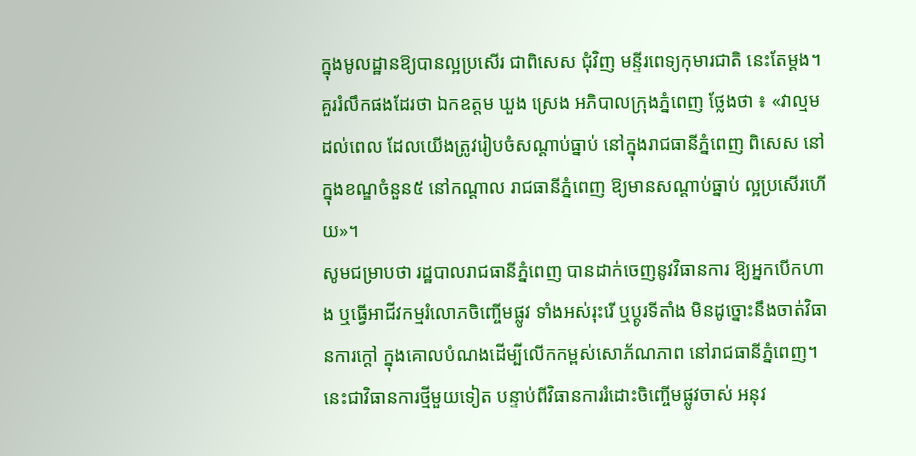ក្នុងមូលដ្ឋានឱ្យបានល្អប្រសើរ ជាពិសេស ជុំវិញ មន្ទីរពេទ្យកុមារជាតិ នេះតែម្តង។
គួររំលឹកផងដែរថា ឯកឧត្ដម ឃួង ស្រេង អភិបាលក្រុងភ្នំពេញ ថ្លែងថា ៖ «វាល្មមដល់ពេល ដែលយើងត្រូវរៀបចំសណ្ដាប់ធ្នាប់ នៅក្នុងរាជធានីភ្នំពេញ ពិសេស នៅក្នុងខណ្ឌចំនួន៥ នៅកណ្ដាល រាជធានីភ្នំពេញ ឱ្យមានសណ្ដាប់ធ្នាប់ ល្អប្រសើរហើយ»។
សូមជម្រាបថា រដ្ឋបាលរាជធានីភ្នំពេញ បានដាក់ចេញនូវវិធានការ ឱ្យអ្នកបើកហាង ឬធ្វើអាជីវកម្មរំលោភចិញ្ចើមផ្លូវ ទាំងអស់រុះរើ ឬប្ដូរទីតាំង មិនដូច្នោះនឹងចាត់វិធានការក្ដៅ ក្នុងគោលបំណងដើម្បីលើកកម្ពស់សោភ័ណភាព នៅរាជធានីភ្នំពេញ។ នេះជាវិធានការថ្មីមួយទៀត បន្ទាប់ពីវិធានការរំដោះចិញ្ចើមផ្លូវចាស់ អនុវ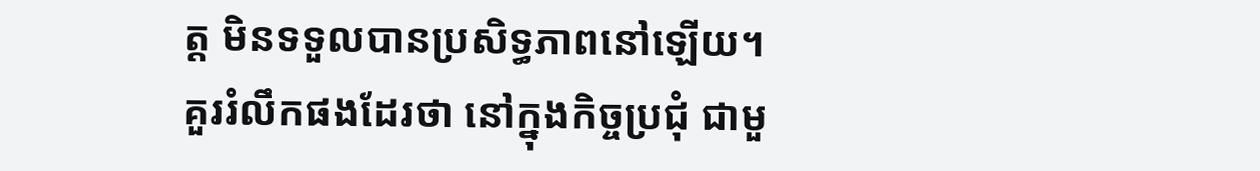ត្ត មិនទទួលបានប្រសិទ្ធភាពនៅឡើយ។
គួររំលឹកផងដែរថា នៅក្នុងកិច្ចប្រជុំ ជាមួ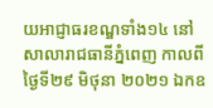យអាជ្ញាធរខណ្ឌទាំង១៤ នៅ សាលារាជធានីភ្នំពេញ កាលពីថ្ងៃទី២៩ មិថុនា ២០២១ ឯកឧ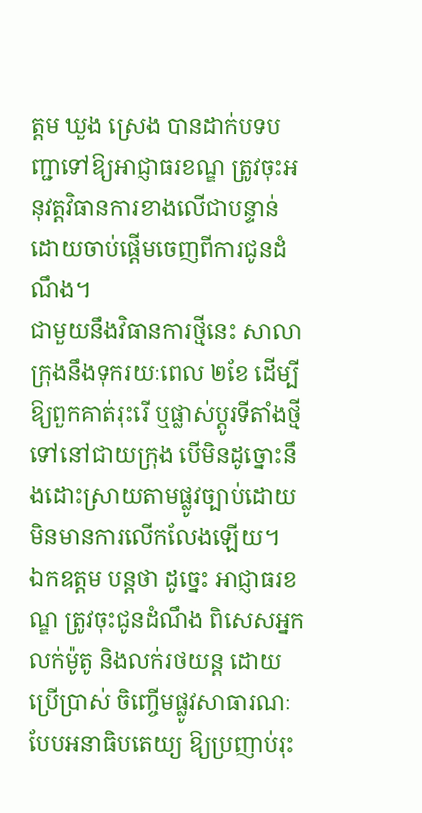ត្ដម ឃួង ស្រេង បានដាក់បទបញ្ជាទៅឱ្យអាជ្ញាធរខណ្ឌ ត្រូវចុះអនុវត្តវិធានការខាងលើជាបន្ទាន់ ដោយចាប់ផ្ដើមចេញពីការជូនដំណឹង។
ជាមួយនឹងវិធានការថ្មីនេះ សាលាក្រុងនឹងទុករយៈពេល ២ខែ ដើម្បីឱ្យពួកគាត់រុះរើ ឬផ្លាស់ប្តូរទីតាំងថ្មីទៅនៅជាយក្រុង បើមិនដូច្នោះនឹងដោះស្រាយតាមផ្លូវច្បាប់ដោយមិនមានការលើកលែងឡើយ។
ឯកឧត្ដម បន្តថា ដូច្នេះ អាជ្ញាធរខណ្ឌ ត្រូវចុះជូនដំណឹង ពិសេសអ្នកលក់ម៉ូតូ និងលក់រថយន្ត ដោយប្រើប្រាស់ ចិញ្ចើមផ្លូវសាធារណៈបែបអនាធិបតេយ្យ ឱ្យប្រញាប់រុះ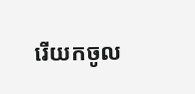រើយកចូល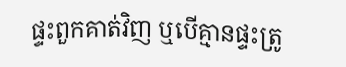ផ្ទះពួកគាត់វិញ ឬបើគ្មានផ្ទះត្រូ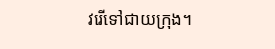វរើទៅជាយក្រុង។